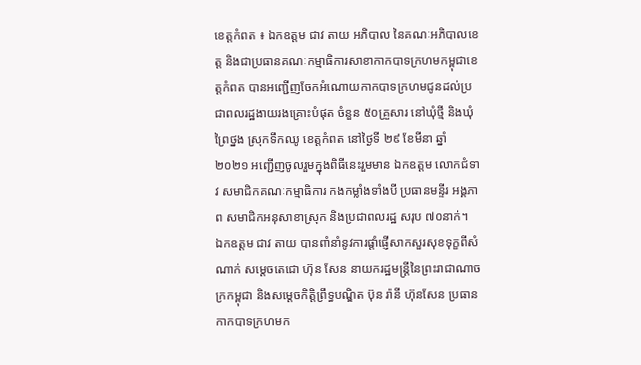ខេត្តកំពត ៖ ឯកឧត្តម ជាវ តាយ អភិបាល នៃគណៈអភិបាលខេត្ត និងជាប្រធានគណៈកម្មាធិការសាខាកាកបាទក្រហមកម្ពុជាខេត្តកំពត បានអញ្ជើញចែកអំណោយកាកបាទក្រហមជូនដល់ប្រជាពលរដ្ឋងាយរងគ្រោះបំផុត ចំនួន ៥០គ្រួសារ នៅឃុំថ្មី និងឃុំព្រៃថ្នង ស្រុកទឹកឈូ ខេត្តកំពត នៅថ្ងៃទី ២៩ ខែមីនា ឆ្នាំ ២០២១ អញ្ជើញចូលរួមក្នុងពិធីនេះរួមមាន ឯកឧត្ដម លោកជំទាវ សមាជិកគណៈកម្មាធិការ កងកម្លាំងទាំងបី ប្រធានមន្ទីរ អង្គភាព សមាជិកអនុសាខាស្រុក និងប្រជាពលរដ្ឋ សរុប ៧០នាក់។
ឯកឧត្តម ជាវ តាយ បានពាំនាំនូវការផ្តាំផ្ញើសាកសួរសុខទុក្ខពីសំណាក់ សម្ដេចតេជោ ហ៊ុន សែន នាយករដ្ឋមន្ត្រីនៃព្រះរាជាណាចក្រកម្ពុជា និងសម្តេចកិត្តិព្រឹទ្ធបណ្ឌិត ប៊ុន រ៉ានី ហ៊ុនសែន ប្រធានកាកបាទក្រហមក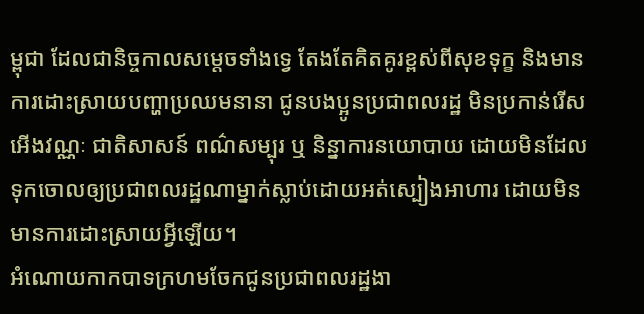ម្ពុជា ដែលជានិច្ចកាលសម្តេចទាំងទ្វេ តែងតែគិតគូរខ្ពស់ពីសុខទុក្ខ និងមានការដោះស្រាយបញ្ហាប្រឈមនានា ជូនបងប្អូនប្រជាពលរដ្ឋ មិនប្រកាន់រើសអើងវណ្ណៈ ជាតិសាសន៍ ពណ៌សម្បុរ ឬ និន្នាការនយោបាយ ដោយមិនដែលទុកចោលឲ្យប្រជាពលរដ្ឋណាម្នាក់ស្លាប់ដោយអត់ស្បៀងអាហារ ដោយមិនមានការដោះស្រាយអ្វីឡើយ។
អំណោយកាកបាទក្រហមចែកជូនប្រជាពលរដ្ឋងា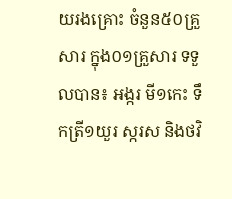យរងគ្រោះ ចំនួន៥០គ្រួសារ ក្នុង០១គ្រួសារ ទទួលបាន៖ អង្ករ មី១កេះ ទឹកត្រី១យួរ ស្ករស និងថវិ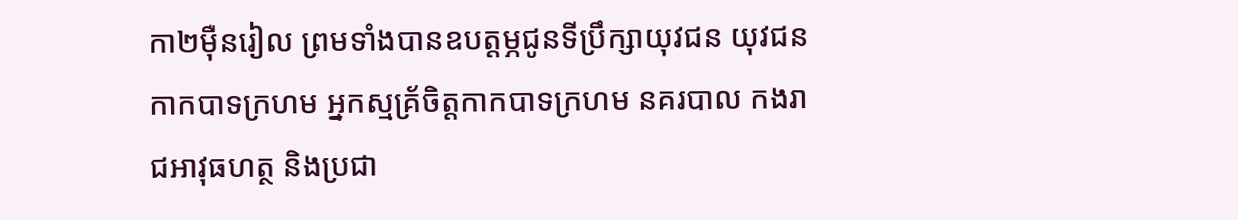កា២ម៉ឺនរៀល ព្រមទាំងបានឧបត្តម្ភជូនទីប្រឹក្សាយុវជន យុវជនកាកបាទក្រហម អ្នកស្មគ្រ័ចិត្តកាកបាទក្រហម នគរបាល កងរាជអាវុធហត្ថ និងប្រជា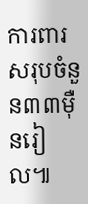ការពារ សរុបចំនួន៣៣ម៉ឺនរៀល៕